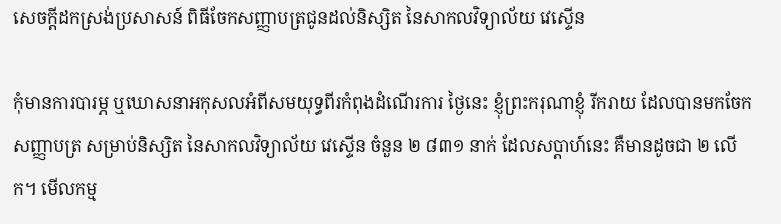សេចក្តីដកស្រង់ប្រសាសន៍ ពិធីចែកសញ្ញាបត្រជូនដល់និស្សិត នៃសាកលវិទ្យាល័យ វេស្ទើន

កុំមានការបារម្ភ ឬឃោសនាអកុសលអំពីសមយុទ្ធពីរកំពុងដំណើរការ ថ្ងៃនេះ ខ្ញុំព្រះករុណាខ្ញុំ រីករាយ ដែលបានមកចែកសញ្ញាបត្រ សម្រាប់និស្សិត នៃសាកលវិទ្យាល័យ វេស្ទើន ចំនួន ២ ៨៣១ នាក់ ដែលសប្តាហ៍នេះ គឺមានដូចជា ២ លើក។ មើលកម្ម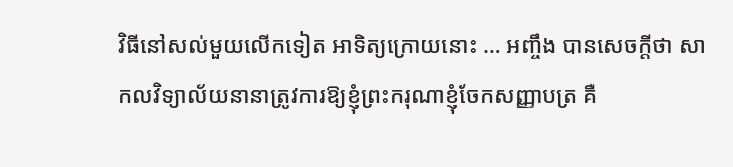វិធីនៅសល់មួយលើកទៀត អាទិត្យក្រោយនោះ … អញ្ចឹង បានសេចក្ដីថា សាកលវិទ្យាល័យនានាត្រូវការឱ្យខ្ញុំព្រះករុណាខ្ញុំចែកសញ្ញាបត្រ គឺ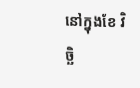នៅក្នុងខែ វិច្ឆិ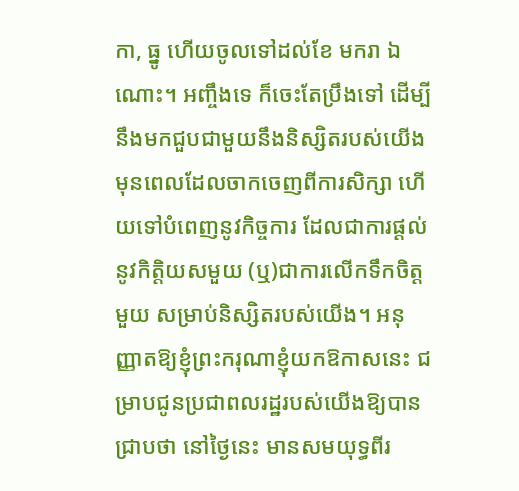កា, ធ្នូ ហើយចូលទៅដល់ខែ មករា ឯណោះ។ អញ្ចឹងទេ ក៏ចេះតែប្រឹងទៅ ដើម្បីនឹងមកជួបជាមួយនឹងនិស្សិតរបស់យើង មុនពេលដែលចាកចេញពីការសិក្សា ហើយទៅបំពេញនូវកិច្ចការ ដែលជាការផ្ដល់នូវកិត្តិយសមួយ (ឬ)ជាការលើកទឹកចិត្តមួយ សម្រាប់និស្សិតរបស់យើង។ អនុញ្ញាតឱ្យខ្ញុំព្រះករុណាខ្ញុំយកឱកាសនេះ ជម្រាបជូនប្រជាពលរដ្ឋរបស់យើងឱ្យបានជ្រាបថា នៅថ្ងៃនេះ មានសមយុទ្ធពីរ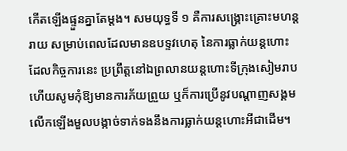កើតឡើងផ្ទួនគ្នាតែម្ដង។ សមយុទ្ធទី ១ គឺការសង្គ្រោះគ្រោះមហន្តរាយ សម្រាប់ពេលដែលមានឧបទ្ទវហេតុ នៃការធ្លាក់យន្តហោះ ដែលកិច្ចការនេះ ប្រព្រឹត្តនៅឯព្រលានយន្តហោះទីក្រុងសៀមរាប ហើយសូមកុំឱ្យមានការភ័យព្រួយ ឬក៏ការប្រើនូវបណ្ដាញសង្គមលើកឡើងមួលបង្កាច់ទាក់ទងនឹងការធ្លាក់យន្តហោះអីជាដើម។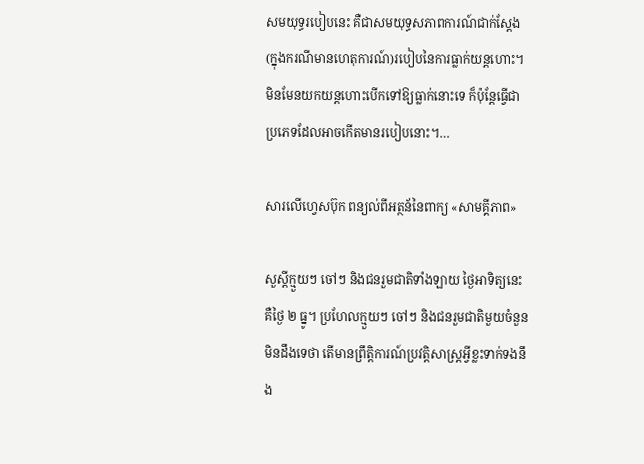សមយុទ្ធរបៀបនេះ គឺជាសមយុទ្ធសភាពការណ៍ជាក់ស្ដែង (ក្នុងករណីមានហេតុការណ៍)របៀបនៃការធ្លាក់យន្តហោះ។ មិនមែនយកយន្តហោះបើកទៅឱ្យធ្លាក់នោះទេ ក៏ប៉ុន្តែធ្វើជាប្រភេទដែលអាចកើតមានរបៀបនោះ។…

សារលើហ្វេសប៊ុក ពន្យល់ពីអត្ថន័នៃពាក្យ «សាមគ្គីភាព»

សួស្ដីក្មួយៗ ចៅៗ និងជនរួមជាតិទាំងឡាយ ថ្ងៃអាទិត្យនេះគឺថ្ងៃ ២ ធ្នូ។ ប្រហែលក្មួយៗ ចៅៗ និងជនរួមជាតិមួយចំនួន មិនដឹងទេថា តើមានព្រឹត្តិការណ៍ប្រវត្តិសាស្ត្រអ្វីខ្លះទាក់ទងនឹង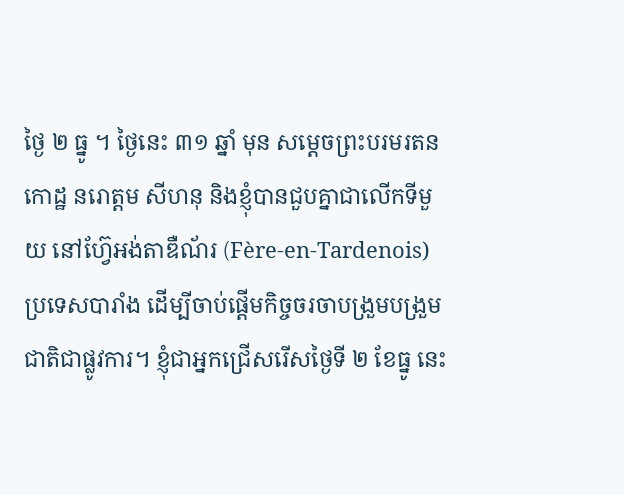ថ្ងៃ ២ ធ្នូ ។ ថ្ងៃនេះ ៣១ ឆ្នាំ មុន សម្តេចព្រះបរមរតនកោដ្ឋ នរោត្តម សីហនុ និងខ្ញុំបានជួបគ្នាជាលើកទីមួយ នៅហ៊្វែអង់តាឌឺណ័រ (Fère-en-Tardenois) ប្រទេសបារាំង ដើម្បីចាប់ផ្តើមកិច្ចចរចាបង្រួមបង្រួមជាតិជាផ្លូវការ។ ខ្ញុំជាអ្នកជ្រើសរើសថ្ងៃទី ២ ខែធ្នូ នេះ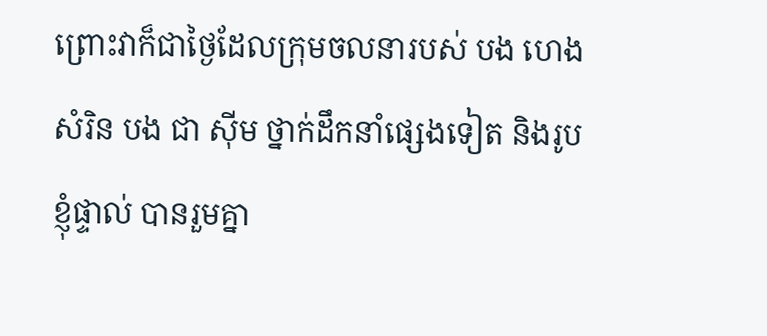ព្រោះវាក៏ជាថ្ងៃដែលក្រុមចលនារបស់ បង ហេង សំរិន បង ជា ស៊ីម ថ្នាក់ដឹកនាំផ្សេងទៀត និងរូបខ្ញុំផ្ទាល់ បានរួមគ្នា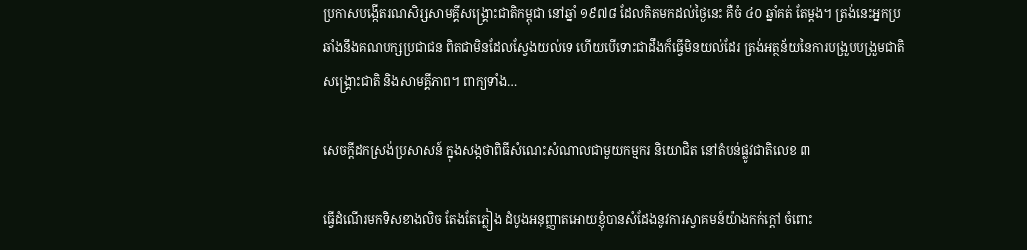ប្រកាសបង្កើតរណសិរ្សសាមគ្គីសង្គ្រោះជាតិកម្ពុជា នៅឆ្នាំ ១៩៧៨ ដែលគិតមកដល់ថ្ងៃនេះ គឺចំ ៤០ ឆ្នាំគត់ តែម្តង។ ត្រង់នេះអ្នកប្រឆាំងនឹងគណបក្សប្រជាជន ពិតជាមិនដែលស្វែងយល់ទេ ហើយបើទោះជាដឹងក៏ធ្វើមិនយល់ដែរ ត្រង់អត្ថន័យនៃការបង្រួបបង្រួមជាតិ សង្គ្រោះជាតិ និងសាមគ្គីភាព។ ពាក្យទាំង…

សេចក្តីដកស្រង់ប្រសាសន៍ ក្នុងសង្កថាពិធីសំណេះសំណាលជាមួយកម្មករ និយោជិត នៅតំបន់ផ្លូវជាតិលេខ ៣

ធ្វើដំណើរមកទិសខាងលិច តែងតែភ្លៀង ដំបូងអនុញ្ញាតអោយខ្ញុំបានសំដែងនូវការស្វាគមន៍យ៉ាងកក់ក្ដៅ ចំពោះ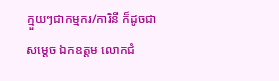ក្មួយៗជាកម្មករ/ការិនី ក៏ដូចជាសម្ដេច ឯកឧត្តម លោកជំ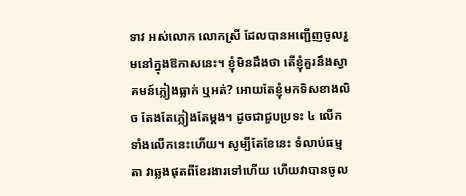ទាវ អស់លោក លោកស្រី ដែលបានអញ្ជើញចូលរួមនៅក្នុងឱកាសនេះ។ ខ្ញុំមិនដឹងថា តើខ្ញុំគួរនឹងស្វាគមន៍ភ្លៀងធ្លាក់ ឬអត់? អោយតែខ្ញុំមកទិសខាងលិច តែងតែភ្លៀងតែម្ដង។ ដូចជាជួបប្រទះ ៤ លើក ទាំងលើកនេះហើយ។ សូម្បីតែខែនេះ ទំលាប់ធម្មតា វាឆ្លងផុតពីខែរងារទៅហើយ ហើយវាបានចូល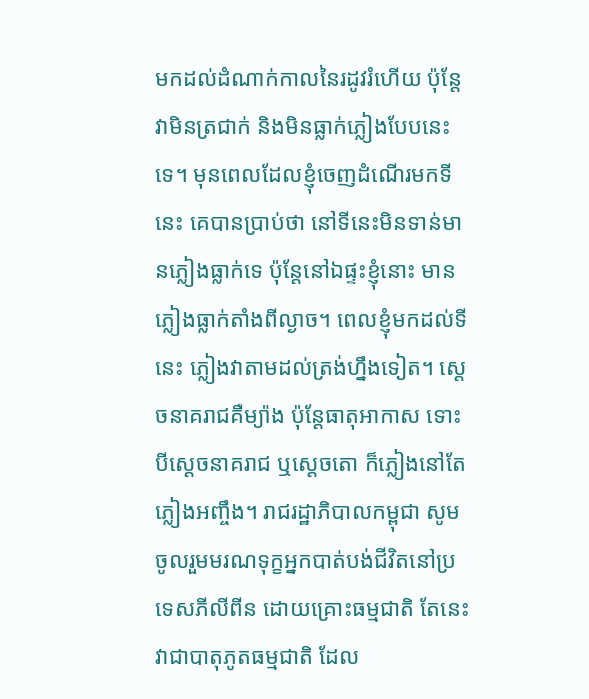មកដល់ដំណាក់កាលនៃរដូវរំហើយ ប៉ុន្តែវាមិនត្រជាក់ និងមិនធ្លាក់ភ្លៀងបែបនេះទេ។ មុនពេលដែលខ្ញុំចេញដំណើរមកទីនេះ គេបានប្រាប់ថា នៅទីនេះមិនទាន់មានភ្លៀងធ្លាក់ទេ ប៉ុន្តែនៅឯផ្ទះខ្ញុំនោះ មានភ្លៀងធ្លាក់តាំងពីល្ងាច។ ពេលខ្ញុំមកដល់ទីនេះ ភ្លៀងវាតាមដល់ត្រង់ហ្នឹងទៀត។ ស្ដេចនាគរាជគឺម្យ៉ាង ប៉ុន្តែធាតុអាកាស ទោះបីស្ដេចនាគរាជ ឬស្ដេចតោ ក៏ភ្លៀងនៅតែភ្លៀងអញ្ចឹង។ រាជរដ្ឋាភិបាលកម្ពុជា សូមចូលរួមមរណទុក្ខអ្នកបាត់បង់ជីវិតនៅប្រទេសភីលីពីន ដោយគ្រោះធម្មជាតិ តែនេះវាជាបាតុភូតធម្មជាតិ ដែល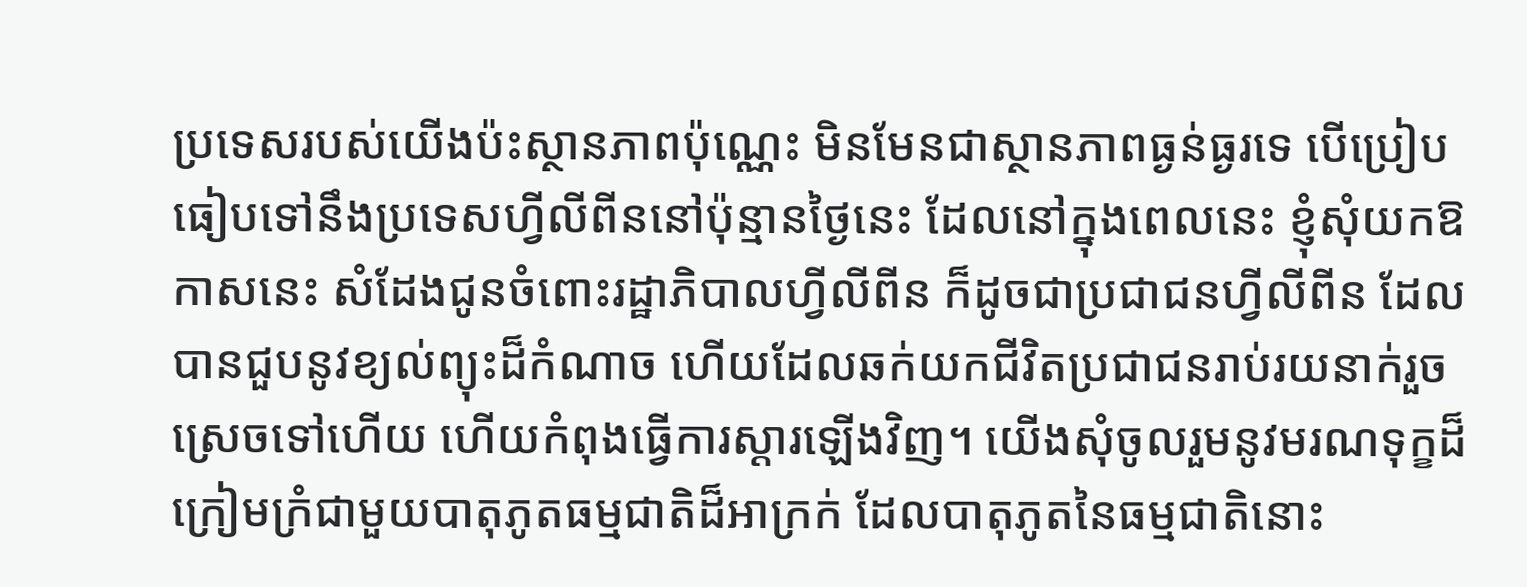ប្រទេសរបស់យើងប៉ះស្ថានភាពប៉ុណ្ណេះ មិនមែនជាស្ថានភាពធ្ងន់ធ្ងរទេ បើប្រៀបធៀបទៅនឹងប្រទេសហ្វីលីពីននៅប៉ុន្មានថ្ងៃនេះ ដែលនៅក្នុងពេលនេះ ខ្ញុំសុំយកឱកាសនេះ សំដែងជូនចំពោះរដ្ឋាភិបាលហ្វីលីពីន ក៏ដូចជាប្រជាជនហ្វីលីពីន ដែលបានជួបនូវខ្យល់ព្យុះដ៏កំណាច ហើយដែលឆក់យកជីវិតប្រជាជនរាប់រយនាក់រួចស្រេចទៅហើយ ហើយកំពុងធ្វើការស្ដារឡើងវិញ។ យើងសុំចូលរួមនូវមរណទុក្ខដ៏ក្រៀមក្រំជាមួយបាតុភូតធម្មជាតិដ៏អាក្រក់ ដែលបាតុភូតនៃធម្មជាតិនោះ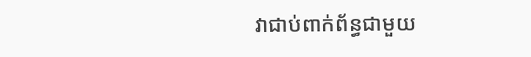វាជាប់ពាក់ព័ន្ធជាមួយ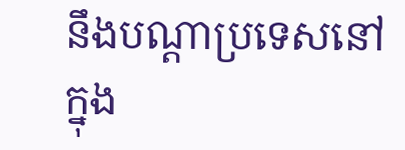នឹងបណ្ដាប្រទេសនៅក្នុង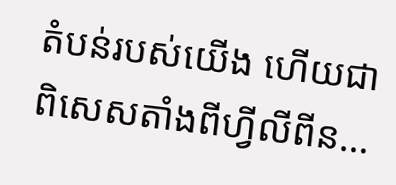តំបន់របស់យើង ហើយជាពិសេសតាំងពីហ្វីលីពីន…